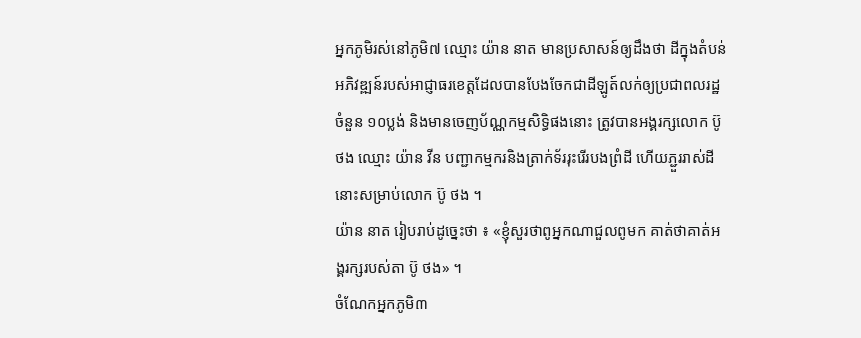អ្នកភូមិរស់នៅភូមិ៧ ឈ្មោះ យ៉ាន នាត មានប្រសាសន៍ឲ្យដឹងថា ដីក្នុងតំបន់អភិវឌ្ឍន៍របស់អាជ្ញាធរខេត្តដែលបានបែងចែកជាដីឡូត៍លក់ឲ្យប្រជាពលរដ្ឋចំនួន ១០ប្លង់ និងមានចេញប័ណ្ណកម្មសិទ្ធិផងនោះ ត្រូវបានអង្គរក្សលោក ប៊ូ ថង ឈ្មោះ យ៉ាន វីន បញ្ជាកម្មករនិងត្រាក់ទ័ររុះរើរបងព្រំដី ហើយភ្ជួររាស់ដីនោះសម្រាប់លោក ប៊ូ ថង ។
យ៉ាន នាត រៀបរាប់ដូច្នេះថា ៖ «ខ្ញុំសួរថាពូអ្នកណាជួលពូមក គាត់ថាគាត់អង្គរក្សរបស់តា ប៊ូ ថង» ។
ចំណែកអ្នកភូមិ៣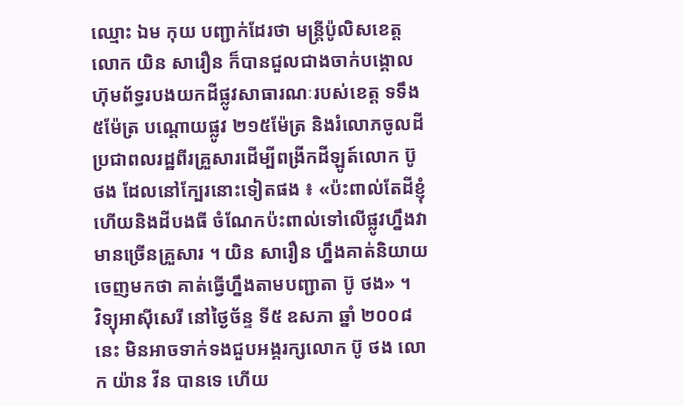ឈ្មោះ ឯម កុយ បញ្ជាក់ដែរថា មន្រ្តីប៉ូលិសខេត្តលោក យិន សារឿន ក៏បានជួលជាងចាក់បង្គោលហ៊ុមព័ទ្ធរបងយកដីផ្លូវសាធារណៈរបស់ខេត្ត ទទឹង ៥ម៉ែត្រ បណ្ដោយផ្លូវ ២១៥ម៉ែត្រ និងរំលោភចូលដីប្រជាពលរដ្ឋពីរគ្រួសារដើម្បីពង្រីកដីឡូត៍លោក ប៊ូ ថង ដែលនៅក្បែរនោះទៀតផង ៖ «ប៉ះពាល់តែដីខ្ញុំ ហើយនិងដីបងធី ចំណែកប៉ះពាល់ទៅលើផ្លូវហ្នឹងវាមានច្រើនគ្រួសារ ។ យិន សារឿន ហ្នឹងគាត់និយាយចេញមកថា គាត់ធ្វើហ្នឹងតាមបញ្ជាតា ប៊ូ ថង» ។
វិទ្យុអាស៊ីសេរី នៅថ្ងៃច័ន្ទ ទី៥ ឧសភា ឆ្នាំ ២០០៨ នេះ មិនអាចទាក់ទងជួបអង្គរក្សលោក ប៊ូ ថង លោក យ៉ាន វីន បានទេ ហើយ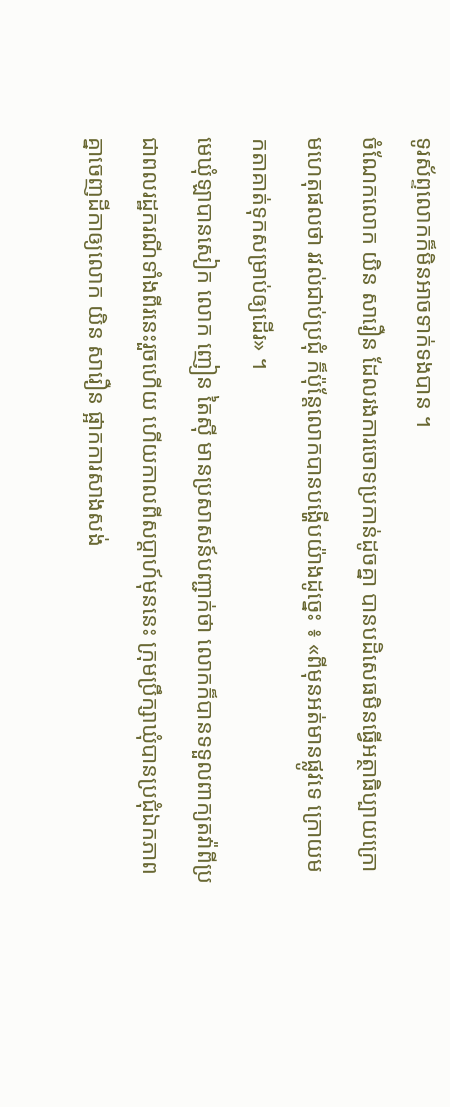ទូរស័ព្ទលោកក៏មិនអាចទាក់ទងបាន ។
ចំណែកលោក យិន សារឿន ដែលរងការចោទប្រកាន់ដូចគ្នា បានបដិសេធមិនធ្វើអត្ថាធិប្បាយក្រោមហេតុផលថា រវល់ជាប់ប្រជុំ ក៏ប៉ុន្តែលោកបានបង្ហើបយ៉ាងដូច្នេះ ៖ «ពីមុនអត់មានផ្លូវទេ ក្រោយមកតាគាត់ទុកសម្រាប់ឲ្យដើរ» ។
មេឃុំឡាបានសៀក លោក ញៀន តៃស៊ី មានប្រសាសន៍បញ្ជាក់ថា លោកក៏បានទទួលពាក្យតវ៉ាពីប្រជាពលរដ្ឋករណីទាំងពីរនេះរួចហើយ ហើយកាលពីសប្ដាហ៍មុននេះ ក្រុមប្រឹក្សាឃុំបានប្រជុំឯកភាពគ្នាចេញដីកាឲ្យលោក យិន សារឿន ផ្អាកការសាងសង់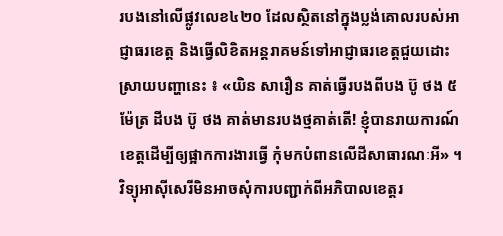របងនៅលើផ្លូវលេខ៤២០ ដែលស្ថិតនៅក្នុងប្លង់គោលរបស់អាជ្ញាធរខេត្ត និងធ្វើលិខិតអន្តរាគមន៍ទៅអាជ្ញាធរខេត្តជួយដោះស្រាយបញ្ហានេះ ៖ «យិន សារឿន គាត់ធ្វើរបងពីបង ប៊ូ ថង ៥ម៉ែត្រ ដីបង ប៊ូ ថង គាត់មានរបងថ្មគាត់តើ! ខ្ញុំបានរាយការណ៍ខេត្តដើម្បីឲ្យផ្អាកការងារធ្វើ កុំមកបំពានលើដីសាធារណៈអី» ។
វិទ្យុអាស៊ីសេរីមិនអាចសុំការបញ្ជាក់ពីអភិបាលខេត្តរ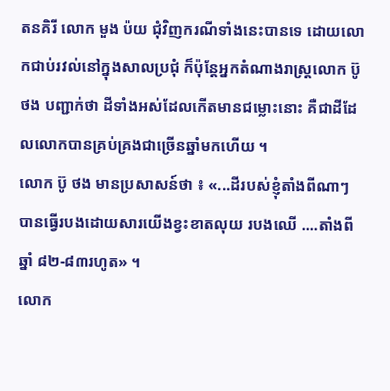តនគិរី លោក មួង ប៉យ ជុំវិញករណីទាំងនេះបានទេ ដោយលោកជាប់រវល់នៅក្នុងសាលប្រជុំ ក៏ប៉ុន្តែអ្នកតំណាងរាស្រ្តលោក ប៊ូ ថង បញ្ជាក់ថា ដីទាំងអស់ដែលកើតមានជម្លោះនោះ គឺជាដីដែលលោកបានគ្រប់គ្រងជាច្រើនឆ្នាំមកហើយ ។
លោក ប៊ូ ថង មានប្រសាសន៍ថា ៖ «...ដីរបស់ខ្ញុំតាំងពីណាៗ បានធ្វើរបងដោយសារយើងខ្វះខាតលុយ របងឈើ ....តាំងពីឆ្នាំ ៨២-៨៣រហូត» ។
លោក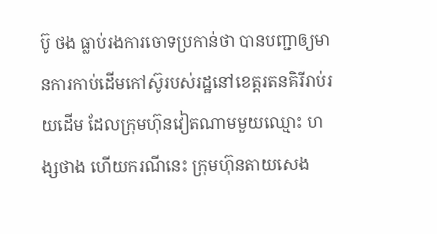ប៊ូ ថង ធ្លាប់រងការចោទប្រកាន់ថា បានបញ្ជាឲ្យមានការកាប់ដើមកៅស៊ូរបស់រដ្ឋនៅខេត្តរតនគិរីរាប់រយដើម ដែលក្រុមហ៊ុនវៀតណាមមួយឈ្មោះ ហង្សថាង ហើយករណីនេះ ក្រុមហ៊ុនតាយសេង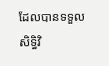ដែលបានទទួលសិទ្ធិវិ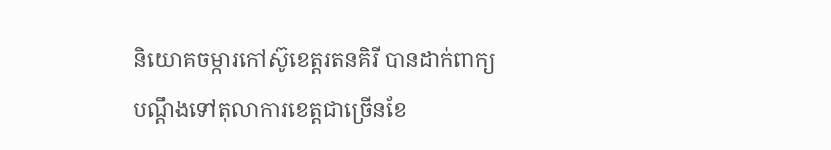និយោគចម្ការកៅស៊ូខេត្តរតនគិរី បានដាក់ពាក្យបណ្ដឹងទៅតុលាការខេត្តជាច្រើនខែ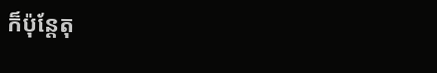ក៏ប៉ុន្តែតុ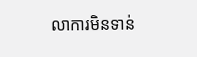លាការមិនទាន់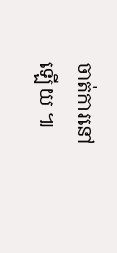ចាត់ការនៅឡើយ ៕